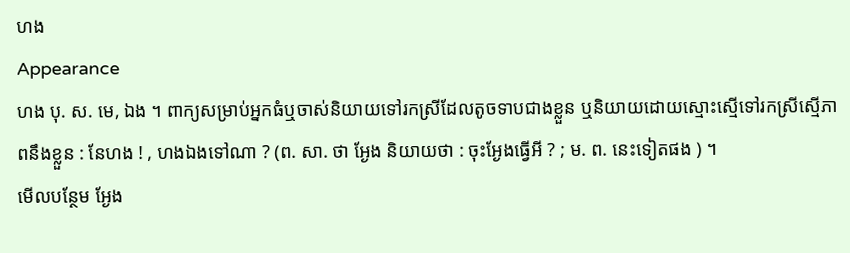ហង
Appearance
ហង បុ. ស. មេ, ឯង ។ ពាក្យសម្រាប់អ្នកធំឬចាស់និយាយទៅរកស្រីដែលតូចទាបជាងខ្លួន ឬនិយាយដោយស្មោះស្មើទៅរកស្រីស្មើភាពនឹងខ្លួន : នែហង ! , ហងឯងទៅណា ? (ព. សា. ថា អ្ងែង និយាយថា : ចុះអ្ងែងធ្វើអី ? ; ម. ព. នេះទៀតផង ) ។
មើលបន្ថែម អ្ងែង